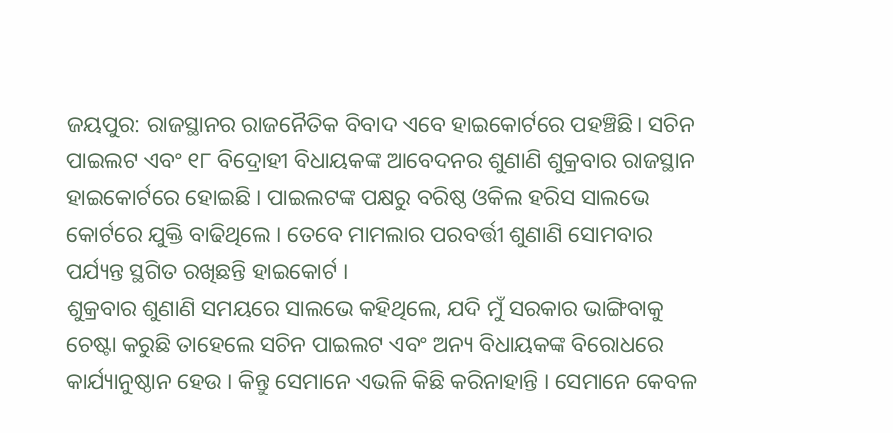ଜୟପୁର: ରାଜସ୍ଥାନର ରାଜନୈତିକ ବିବାଦ ଏବେ ହାଇକୋର୍ଟରେ ପହଞ୍ଚିଛି। ସଚିନ ପାଇଲଟ ଏବଂ ୧୮ ବିଦ୍ରୋହୀ ବିଧାୟକଙ୍କ ଆବେଦନର ଶୁଣାଣି ଶୁକ୍ରବାର ରାଜସ୍ଥାନ ହାଇକୋର୍ଟରେ ହୋଇଛି । ପାଇଲଟଙ୍କ ପକ୍ଷରୁ ବରିଷ୍ଠ ଓକିଲ ହରିସ ସାଲଭେ କୋର୍ଟରେ ଯୁକ୍ତି ବାଢିଥିଲେ । ତେବେ ମାମଲାର ପରବର୍ତ୍ତୀ ଶୁଣାଣି ସୋମବାର ପର୍ଯ୍ୟନ୍ତ ସ୍ଥଗିତ ରଖିଛନ୍ତି ହାଇକୋର୍ଟ ।
ଶୁକ୍ରବାର ଶୁଣାଣି ସମୟରେ ସାଲଭେ କହିଥିଲେ, ଯଦି ମୁଁ ସରକାର ଭାଙ୍ଗିବାକୁ ଚେଷ୍ଟା କରୁଛି ତାହେଲେ ସଚିନ ପାଇଲଟ ଏବଂ ଅନ୍ୟ ବିଧାୟକଙ୍କ ବିରୋଧରେ କାର୍ଯ୍ୟାନୁଷ୍ଠାନ ହେଉ । କିନ୍ତୁ ସେମାନେ ଏଭଳି କିଛି କରିନାହାନ୍ତି । ସେମାନେ କେବଳ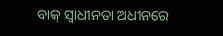ବାକ୍ ସ୍ବାଧୀନତା ଅଧୀନରେ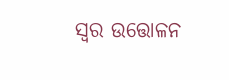ସ୍ୱର ଉତ୍ତୋଳନ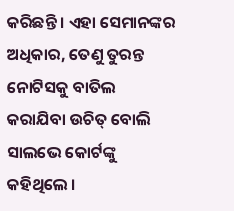କରିଛନ୍ତି । ଏହା ସେମାନଙ୍କର ଅଧିକାର, ତେଣୁ ତୁରନ୍ତ ନୋଟିସକୁ ବାତିଲ କରାଯିବା ଉଚିତ୍ ବୋଲି ସାଲଭେ କୋର୍ଟଙ୍କୁ କହିଥିଲେ ।